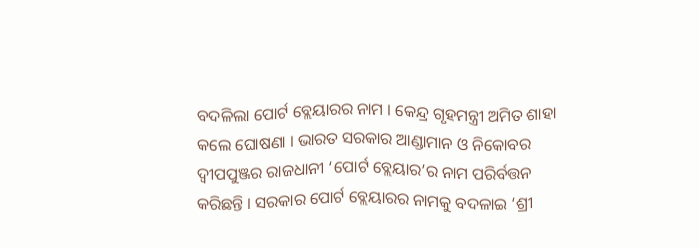ବଦଳିଲା ପୋର୍ଟ ବ୍ଲେୟାରର ନାମ । କେନ୍ଦ୍ର ଗୃହମନ୍ତ୍ରୀ ଅମିତ ଶାହା କଲେ ଘୋଷଣା । ଭାରତ ସରକାର ଆଣ୍ଡାମାନ ଓ ନିକୋବର ଦ୍ୱୀପପୁଞ୍ଜର ରାଜଧାନୀ ‘ପୋର୍ଟ ବ୍ଲେୟାର’ର ନାମ ପରିର୍ବତ୍ତନ କରିଛନ୍ତି । ସରକାର ପୋର୍ଟ ବ୍ଲେୟାରର ନାମକୁ ବଦଳାଇ ‘ଶ୍ରୀ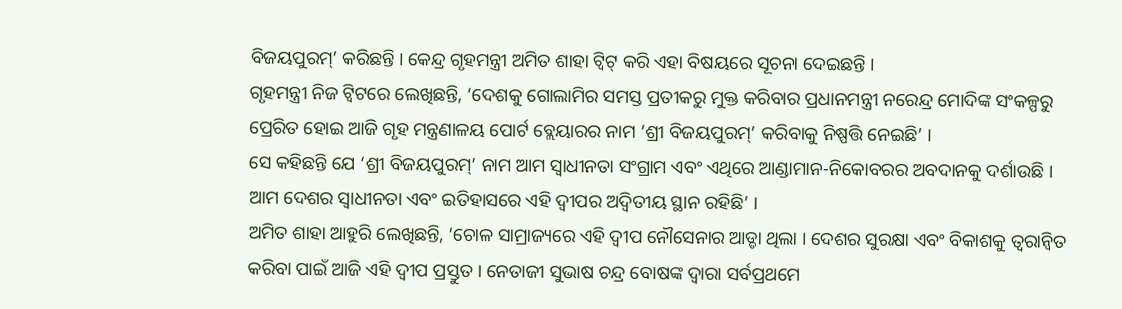ବିଜୟପୁରମ୍’ କରିଛନ୍ତି । କେନ୍ଦ୍ର ଗୃହମନ୍ତ୍ରୀ ଅମିତ ଶାହା ଟ୍ୱିଟ୍ କରି ଏହା ବିଷୟରେ ସୂଚନା ଦେଇଛନ୍ତି ।
ଗୃହମନ୍ତ୍ରୀ ନିଜ ଟ୍ୱିଟରେ ଲେଖିଛନ୍ତି, ‘ଦେଶକୁ ଗୋଲାମିର ସମସ୍ତ ପ୍ରତୀକରୁ ମୁକ୍ତ କରିବାର ପ୍ରଧାନମନ୍ତ୍ରୀ ନରେନ୍ଦ୍ର ମୋଦିଙ୍କ ସଂକଳ୍ପରୁ ପ୍ରେରିତ ହୋଇ ଆଜି ଗୃହ ମନ୍ତ୍ରଣାଳୟ ପୋର୍ଟ ବ୍ଲେୟାରର ନାମ ‘ଶ୍ରୀ ବିଜୟପୁରମ୍’ କରିବାକୁ ନିଷ୍ପତ୍ତି ନେଇଛି’ ।
ସେ କହିଛନ୍ତି ଯେ ‘ଶ୍ରୀ ବିଜୟପୁରମ୍’ ନାମ ଆମ ସ୍ୱାଧୀନତା ସଂଗ୍ରାମ ଏବଂ ଏଥିରେ ଆଣ୍ଡାମାନ-ନିକୋବରର ଅବଦାନକୁ ଦର୍ଶାଉଛି । ଆମ ଦେଶର ସ୍ୱାଧୀନତା ଏବଂ ଇତିହାସରେ ଏହି ଦ୍ୱୀପର ଅଦ୍ୱିତୀୟ ସ୍ଥାନ ରହିଛି’ ।
ଅମିତ ଶାହା ଆହୁରି ଲେଖିଛନ୍ତି, ‘ଚୋଳ ସାମ୍ରାଜ୍ୟରେ ଏହି ଦ୍ୱୀପ ନୌସେନାର ଆଡ୍ଡା ଥିଲା । ଦେଶର ସୁରକ୍ଷା ଏବଂ ବିକାଶକୁ ତ୍ୱରାନ୍ୱିତ କରିବା ପାଇଁ ଆଜି ଏହି ଦ୍ୱୀପ ପ୍ରସ୍ତୁତ । ନେତାଜୀ ସୁଭାଷ ଚନ୍ଦ୍ର ବୋଷଙ୍କ ଦ୍ୱାରା ସର୍ବପ୍ରଥମେ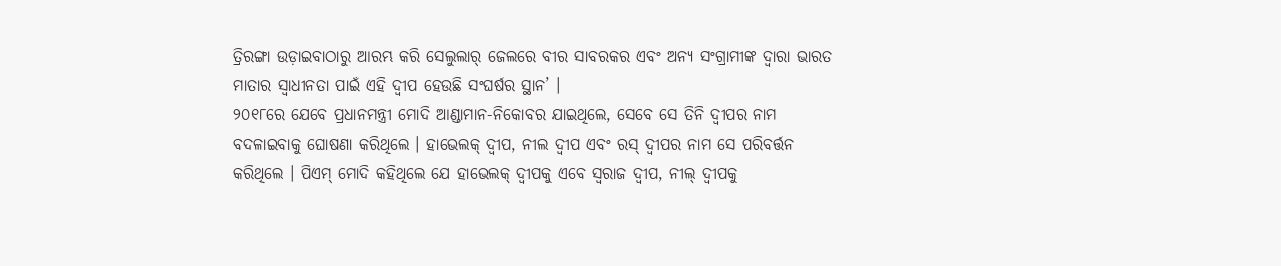ତ୍ରିରଙ୍ଗା ଉଡ଼ାଇବାଠାରୁ ଆରମ୍ଭ କରି ସେଲୁଲାର୍ ଜେଲରେ ବୀର ସାବରକର ଏବଂ ଅନ୍ୟ ସଂଗ୍ରାମୀଙ୍କ ଦ୍ୱାରା ଭାରତ ମାତାର ସ୍ୱାଧୀନତା ପାଇଁ ଏହି ଦ୍ୱୀପ ହେଉଛି ସଂଘର୍ଷର ସ୍ଥାନ’ ।
୨୦୧୮ରେ ଯେବେ ପ୍ରଧାନମନ୍ତ୍ରୀ ମୋଦି ଆଣ୍ଡାମାନ-ନିକୋବର ଯାଇଥିଲେ, ସେବେ ସେ ତିନି ଦ୍ୱୀପର ନାମ ବଦଳାଇବାକୁ ଘୋଷଣା କରିଥିଲେ । ହାଭେଲକ୍ ଦ୍ୱୀପ, ନୀଲ ଦ୍ୱୀପ ଏବଂ ରସ୍ ଦ୍ୱୀପର ନାମ ସେ ପରିବର୍ତ୍ତନ କରିଥିଲେ । ପିଏମ୍ ମୋଦି କହିଥିଲେ ଯେ ହାଭେଲକ୍ ଦ୍ୱୀପକୁ ଏବେ ସ୍ୱରାଜ ଦ୍ୱୀପ, ନୀଲ୍ ଦ୍ୱୀପକୁ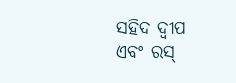ସହିଦ ଦ୍ୱୀପ ଏବଂ ରସ୍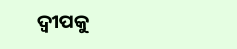ଦ୍ୱୀପକୁ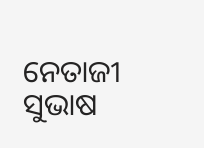ନେତାଜୀ ସୁଭାଷ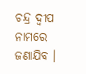ଚନ୍ଦ୍ର ଦ୍ୱୀପ ନାମରେ ଜଣାଯିବ ।